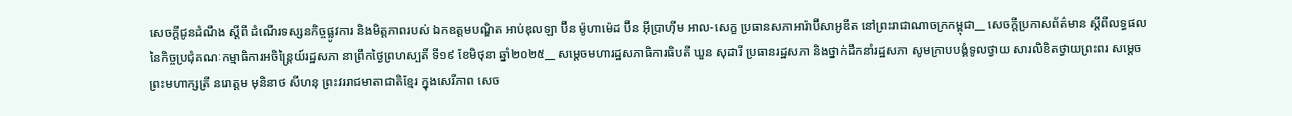សេចក្តីជូនដំណឹង ស្តីពី ដំណើរទស្សនកិច្ចផ្លូវការ និងមិត្តភាពរបស់ ឯកឧត្តមបណ្ឌិត អាប់ឌុលឡា ប៊ីន ម៉ូហាម៉េដ ប៊ីន អ៊ីប្រាហ៊ីម អាល-សេក្ខ ប្រធានសភាអារ៉ាប៊ីសាអូឌីត នៅព្រះរាជាណាចក្រកម្ពុជា__ សេចក្តីប្រកាសព័ត៌មាន ស្តីពីលទ្ធផលនៃកិច្ចប្រជុំគណៈកម្មាធិការអចិន្ត្រៃយ៍រដ្ឋសភា នាព្រឹកថ្ងៃព្រហស្បតិ៍ ទី១៩ ខែមិថុនា ឆ្នាំ២០២៥__ សម្តេចមហារដ្ឋសភាធិការធិបតី ឃួន សុដារី ប្រធានរដ្ឋសភា និងថ្នាក់ដឹកនាំរដ្ឋសភា សូមក្រាបបង្គំទូលថ្វាយ សារលិខិតថ្វាយព្រះពរ សម្តេចព្រះមហាក្សត្រី នរោត្តម មុនិនាថ សីហនុ ព្រះវររាជមាតាជាតិខ្មែរ ក្នុងសេរីភាព សេច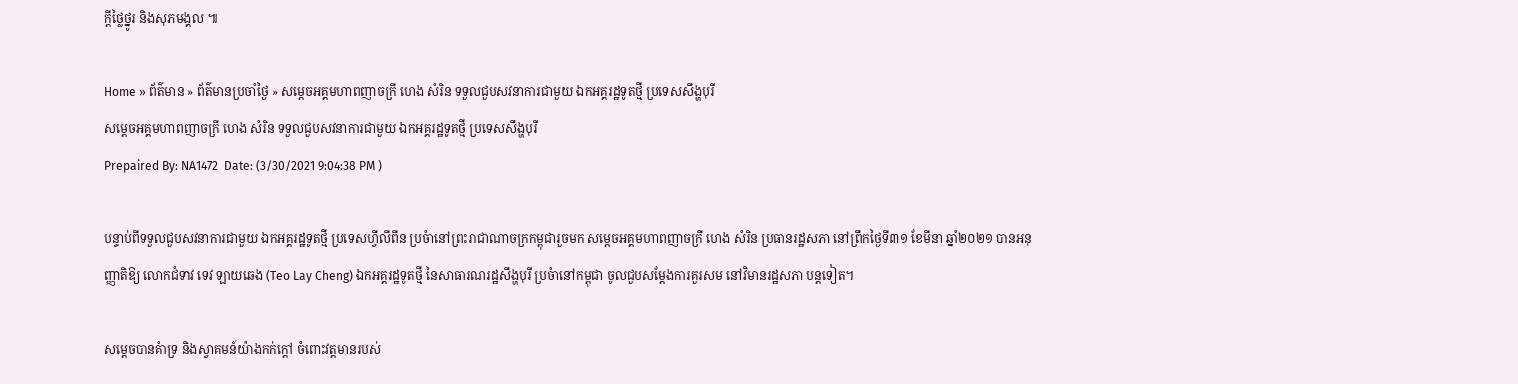ក្តីថ្លៃថ្នូរ និងសុភមង្គល ៕

Home » ព័ត៌មាន » ព័ត៌មានប្រចាំថ្ងៃ » សម្តេចអគ្គមហាពញាចក្រី ហេង សំរិន ទទួលជួបសវនាការជាមួយ ឯកអគ្គរដ្ឋទូតថ្មី ប្រទេសសឹង្ហបុរី
សម្តេចអគ្គមហាពញាចក្រី ហេង សំរិន ទទួលជួបសវនាការជាមួយ ឯកអគ្គរដ្ឋទូតថ្មី ប្រទេសសឹង្ហបុរី
Prepaired By: NA1472  Date: (3/30/2021 9:04:38 PM )

បន្ទាប់ពីទទួលជួបសវនាការជាមួយ ឯកអគ្គរដ្ឋទូតថ្មី ប្រទេសហ្វីលីពីន ប្រចំានៅព្រះរាជាណាចក្រកម្ពុជារួចមក សម្តេចអគ្គមហាពញាចក្រី ហេង សំរិន ប្រធានរដ្ឋសភា នៅព្រឹកថ្ងៃទី៣១ ខែមីនា ឆ្នាំ២០២១ បានអនុញ្ញាតិឱ្យ លោកជំទាវ ទេវ ឡាយឆេង (Teo Lay Cheng) ឯកអគ្គរដ្ឋទូតថ្មី នៃសាធារណរដ្ឋសឹង្ហបុរី ប្រចំានៅកម្ពុជា ចូលជួបសម្តែងការគួរសម នៅវិមានរដ្ឋសភា បន្តទៀត។

សម្តេចបានគំាទ្រ និងស្វាគមន៍យ៉ាងកក់ក្តៅ ចំពោះវត្តមានរបស់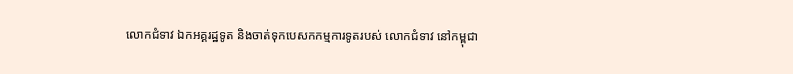លោកជំទាវ ឯកអគ្គរដ្ឋទូត និងចាត់ទុកបេសកកម្មការទូតរបស់ លោកជំទាវ នៅកម្ពុជា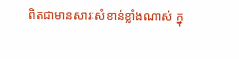ពិតជាមានសារៈសំខាន់ខ្លាំងណាស់ ក្នុ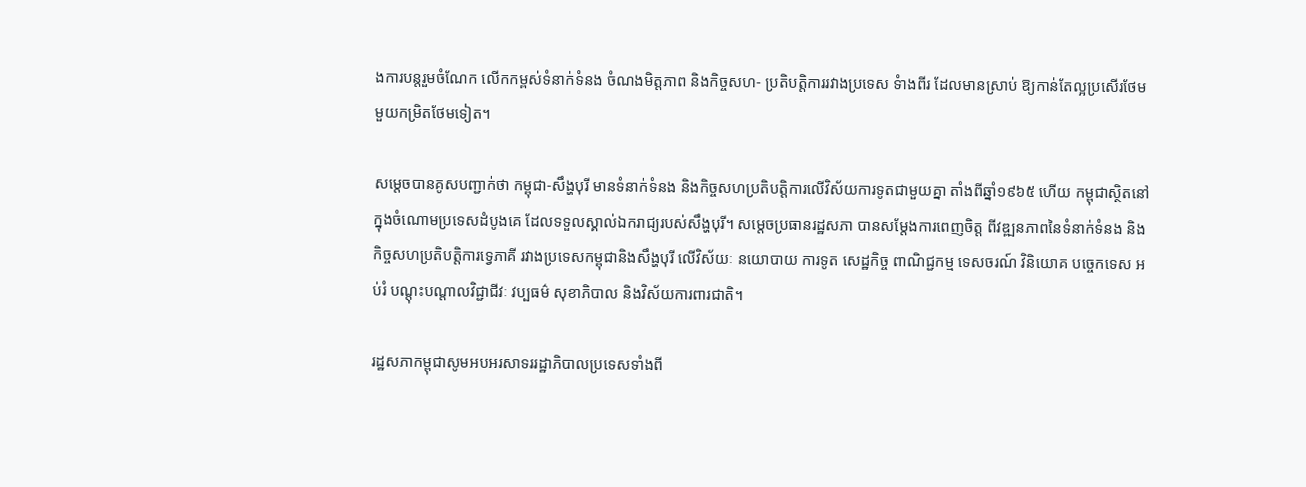ងការបន្តរួមចំណែក លើកកម្ពស់ទំនាក់ទំនង ចំណងមិត្តភាព និងកិច្ចសហ- ប្រតិបត្តិការរវាងប្រទេស ទំាងពីរ ដែលមានស្រាប់ ឱ្យកាន់តែល្អប្រសើរថែមមួយកម្រិតថែមទៀត។

សម្តេចបានគូសបញ្ជាក់ថា កម្ពុជា-សឹង្ហបុរី មានទំនាក់ទំនង និងកិច្ចសហប្រតិបត្តិការលើវិស័យការទូតជាមួយគ្នា តាំងពីឆ្នាំ១៩៦៥ ហើយ កម្ពុជាសិ្ថតនៅក្នុងចំណោមប្រទេសដំបូងគេ ដែលទទួលស្គាល់ឯករាជ្យរបស់សឹង្ហបុរី។ សម្តេចប្រធានរដ្ឋសភា បានសម្តែងការពេញចិត្ត ពីវឌ្ឍនភាពនៃទំនាក់ទំនង និងកិច្ចសហប្រតិបត្តិការទ្វេភាគី រវាងប្រទេសកម្ពុជានិងសឹង្ហបុរី លើវិស័យៈ នយោបាយ ការទូត សេដ្ឋកិច្ច ពាណិជ្ជកម្ម ទេសចរណ៍ វិនិយោគ បច្ចេកទេស អប់រំ បណ្តុះបណ្តាលវិជ្ជាជីវៈ វប្បធម៌ សុខាភិបាល និងវិស័យការពារជាតិ។

រដ្ឋសភាកម្ពុជាសូមអបអរសាទររដ្ឋាភិបាលប្រទេសទាំងពី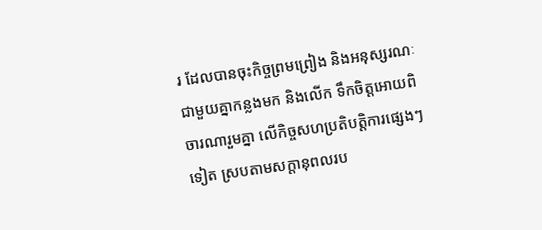រ ដែលបានចុះកិច្ចព្រមព្រៀង និងអនុស្សរណៈ ជាមួយគ្នាកន្លងមក និងលើក ទឹកចិត្តអោយពិចារណារួមគ្នា លើកិច្ចសហប្រតិបត្តិការផេ្សងៗទៀត ស្របតាមសក្តានុពលរប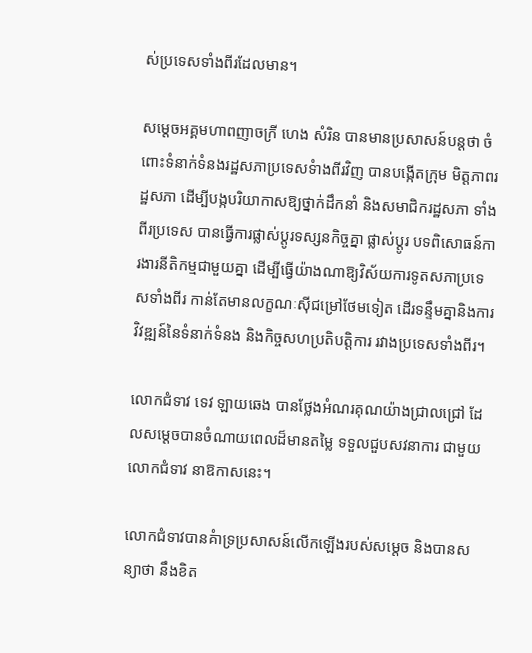ស់ប្រទេសទាំងពីរដែលមាន។

សម្តេចអគ្គមហាពញាចក្រី ហេង សំរិន បានមានប្រសាសន៍បន្តថា ចំពោះទំនាក់ទំនងរដ្ឋសភាប្រទេសទំាងពីរវិញ បានបង្កើតក្រុម មិត្តភាពរដ្ឋសភា ដើម្បីបង្កបរិយាកាសឱ្យថ្នាក់ដឹកនាំ និងសមាជិករដ្ឋសភា ទាំងពីរប្រទេស បានធ្វើការផ្លាស់ប្តូរទស្សនកិច្ចគ្នា ផ្លាស់ប្តូរ បទពិសោធន៍ការងារនីតិកម្មជាមួយគ្នា ដើម្បីធ្វើយ៉ាងណាឱ្យវិស័យការទូតសភាប្រទេសទាំងពីរ កាន់តែមានលក្ខណៈស៊ីជម្រៅថែមទៀត ដើរទន្ទឹមគ្នានិងការវិវឌ្ឍន៍នៃទំនាក់ទំនង និងកិច្ចសហប្រតិបត្តិការ រវាងប្រទេសទាំងពីរ។

លោកជំទាវ ទេវ ឡាយឆេង បានថ្លែងអំណរគុណយ៉ាងជ្រាលជ្រៅ ដែលសម្តេចបានចំណាយពេលដ៏មានតម្លៃ ទទួលជួបសវនាការ ជាមួយ លោកជំទាវ នាឱកាសនេះ។

លោកជំទាវបានគំាទ្រប្រសាសន៍លើកឡើងរបស់សម្តេច និងបានសន្យាថា នឹងខិត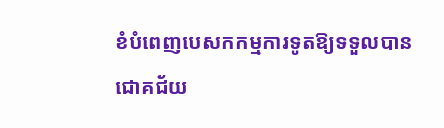ខំបំពេញបេសកកម្មការទូតឱ្យទទួលបានជោគជ័យ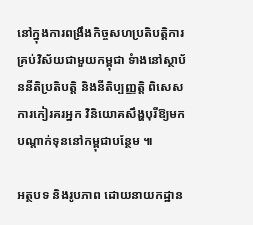នៅក្នុងការពង្រឹងកិច្ចសហប្រតិបត្តិការគ្រប់វិស័យជាមួយកម្ពុជា ទំាងនៅស្ថាប័ននីតិប្រតិបត្តិ និងនីតិប្បញ្ញត្តិ ពិសេស ការកៀរគរអ្នក វិនិយោគសឹង្ហបុរីឱ្យមកបណ្តាក់ទុននៅកម្ពុជាបន្ថែម ៕

អត្ថបទ និងរូបភាព ដោយនាយកដ្ឋាន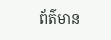ព័ត៌មាន